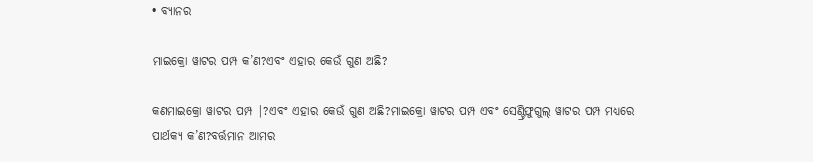• ବ୍ୟାନର

ମାଇକ୍ରୋ ୱାଟର ପମ୍ପ କ’ଣ?ଏବଂ ଏହାର କେଉଁ ଗୁଣ ଅଛି?

କଣମାଇକ୍ରୋ ୱାଟର ପମ୍ପ |?ଏବଂ ଏହାର କେଉଁ ଗୁଣ ଅଛି?ମାଇକ୍ରୋ ୱାଟର ପମ୍ପ ଏବଂ ସେଣ୍ଟ୍ରିଫୁଗୁଲ୍ ୱାଟର ପମ୍ପ ମଧ୍ୟରେ ପାର୍ଥକ୍ୟ କ’ଣ?ବର୍ତ୍ତମାନ ଆମର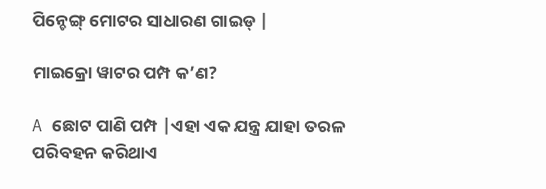ପିନ୍ଚେଙ୍ଗ୍ ମୋଟର ସାଧାରଣ ଗାଇଡ୍ |

ମାଇକ୍ରୋ ୱାଟର ପମ୍ପ କ’ଣ?

A ଛୋଟ ପାଣି ପମ୍ପ |ଏହା ଏକ ଯନ୍ତ୍ର ଯାହା ତରଳ ପରିବହନ କରିଥାଏ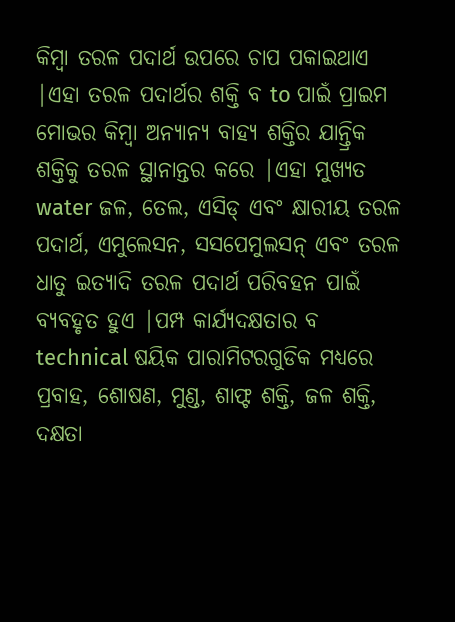କିମ୍ବା ତରଳ ପଦାର୍ଥ ଉପରେ ଚାପ ପକାଇଥାଏ |ଏହା ତରଳ ପଦାର୍ଥର ଶକ୍ତି ବ to ପାଇଁ ପ୍ରାଇମ ମୋଭର କିମ୍ବା ଅନ୍ୟାନ୍ୟ ବାହ୍ୟ ଶକ୍ତିର ଯାନ୍ତ୍ରିକ ଶକ୍ତିକୁ ତରଳ ସ୍ଥାନାନ୍ତର କରେ |ଏହା ମୁଖ୍ୟତ water ଜଳ, ତେଲ, ଏସିଡ୍ ଏବଂ କ୍ଷାରୀୟ ତରଳ ପଦାର୍ଥ, ଏମୁଲେସନ, ସସପେମୁଲସନ୍ ଏବଂ ତରଳ ଧାତୁ ଇତ୍ୟାଦି ତରଳ ପଦାର୍ଥ ପରିବହନ ପାଇଁ ବ୍ୟବହୃତ ହୁଏ |ପମ୍ପ କାର୍ଯ୍ୟଦକ୍ଷତାର ବ technical ଷୟିକ ପାରାମିଟରଗୁଡିକ ମଧ୍ୟରେ ପ୍ରବାହ, ଶୋଷଣ, ମୁଣ୍ଡ, ଶାଫ୍ଟ ଶକ୍ତି, ଜଳ ଶକ୍ତି, ଦକ୍ଷତା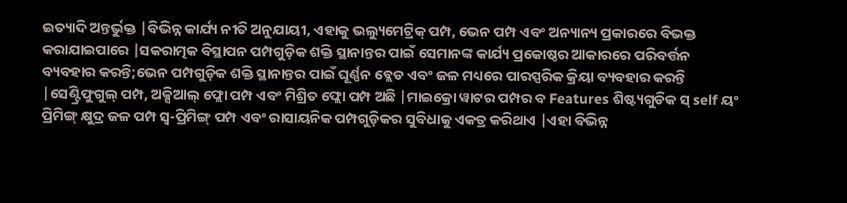ଇତ୍ୟାଦି ଅନ୍ତର୍ଭୁକ୍ତ |ବିଭିନ୍ନ କାର୍ଯ୍ୟ ନୀତି ଅନୁଯାୟୀ, ଏହାକୁ ଭଲ୍ୟୁମେଟ୍ରିକ୍ ପମ୍ପ, ଭେନ ପମ୍ପ ଏବଂ ଅନ୍ୟାନ୍ୟ ପ୍ରକାରରେ ବିଭକ୍ତ କରାଯାଇପାରେ |ସକରାତ୍ମକ ବିସ୍ଥାପନ ପମ୍ପଗୁଡ଼ିକ ଶକ୍ତି ସ୍ଥାନାନ୍ତର ପାଇଁ ସେମାନଙ୍କ କାର୍ଯ୍ୟ ପ୍ରକୋଷ୍ଠର ଆକାରରେ ପରିବର୍ତ୍ତନ ବ୍ୟବହାର କରନ୍ତି;ଭେନ ପମ୍ପଗୁଡ଼ିକ ଶକ୍ତି ସ୍ଥାନାନ୍ତର ପାଇଁ ଘୂର୍ଣ୍ଣନ ବ୍ଲେଡ ଏବଂ ଜଳ ମଧ୍ୟରେ ପାରସ୍ପରିକ କ୍ରିୟା ବ୍ୟବହାର କରନ୍ତି |ସେଣ୍ଟ୍ରିଫୁଗୁଲ୍ ପମ୍ପ, ଅକ୍ସିଆଲ୍ ଫ୍ଲୋ ପମ୍ପ ଏବଂ ମିଶ୍ରିତ ଫ୍ଲୋ ପମ୍ପ ଅଛି |ମାଇକ୍ରୋ ୱାଟର ପମ୍ପର ବ Features ଶିଷ୍ଟ୍ୟଗୁଡିକ ସ୍ self ୟଂ ପ୍ରିମିଙ୍ଗ୍ କ୍ଷୁଦ୍ର ଜଳ ପମ୍ପ ସ୍ୱ-ପ୍ରିମିଙ୍ଗ୍ ପମ୍ପ ଏବଂ ରାସାୟନିକ ପମ୍ପଗୁଡ଼ିକର ସୁବିଧାକୁ ଏକତ୍ର କରିଥାଏ |ଏହା ବିଭିନ୍ନ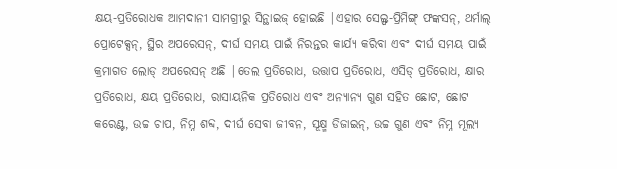କ୍ଷୟ-ପ୍ରତିରୋଧକ ଆମଦାନୀ ସାମଗ୍ରୀରୁ ସିନ୍ଥାଇଜ୍ ହୋଇଛି |ଏହାର ସେଲ୍ଫ-ପ୍ରିମିଙ୍ଗ୍ ଫଙ୍କସନ୍, ଥର୍ମାଲ୍ ପ୍ରୋଟେକ୍ସନ୍, ସ୍ଥିର ଅପରେସନ୍, ଦୀର୍ଘ ସମୟ ପାଇଁ ନିରନ୍ତର କାର୍ଯ୍ୟ କରିବା ଏବଂ ଦୀର୍ଘ ସମୟ ପାଇଁ କ୍ରମାଗତ ଲୋଡ୍ ଅପରେସନ୍ ଅଛି |ତେଲ ପ୍ରତିରୋଧ, ଉତ୍ତାପ ପ୍ରତିରୋଧ, ଏସିଡ୍ ପ୍ରତିରୋଧ, କ୍ଷାର ପ୍ରତିରୋଧ, କ୍ଷୟ ପ୍ରତିରୋଧ, ରାସାୟନିକ ପ୍ରତିରୋଧ ଏବଂ ଅନ୍ୟାନ୍ୟ ଗୁଣ ସହିତ ଛୋଟ, ଛୋଟ କରେଣ୍ଟ, ଉଚ୍ଚ ଚାପ, ନିମ୍ନ ଶବ୍ଦ, ଦୀର୍ଘ ସେବା ଜୀବନ, ସୂକ୍ଷ୍ମ ଡିଜାଇନ୍, ଉଚ୍ଚ ଗୁଣ ଏବଂ ନିମ୍ନ ମୂଲ୍ୟ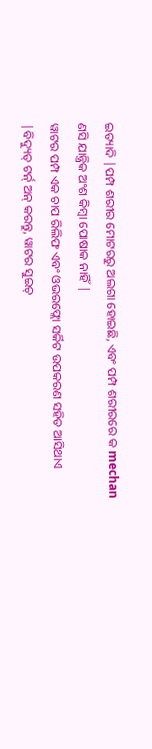ଇତ୍ୟାଦି |ପମ୍ପ ଶରୀର ମୋଟରରୁ ଅଲଗା ହୋଇଛି, ଏବଂ ପମ୍ପ ଶରୀରରେ କ mechan ଣସି ଯାନ୍ତ୍ରିକ ଅଂଶ କିମ୍ବା ପୋଷାକ ନାହିଁ |
ୱାଟର ପମ୍ପ ଏକ ଚାପ ରିଲିଫ ଏବଂ ଓଭରଫ୍ଲୋ ସର୍କିଟ ଉପକରଣ ସହିତ ଆସିଥାଏ |ବିଦ୍ୟୁତ୍ ଟର୍ନ୍ ଅନ୍ କରନ୍ତୁ, ୱାଟର ସୁଇଚ୍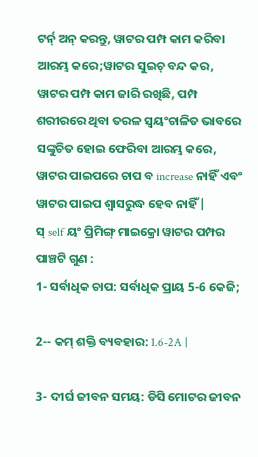ଟର୍ନ୍ ଅନ୍ କରନ୍ତୁ, ୱାଟର ପମ୍ପ କାମ କରିବା ଆରମ୍ଭ କରେ;ୱାଟର ସୁଇଚ୍ ବନ୍ଦ କର, ୱାଟର ପମ୍ପ କାମ ଜାରି ରଖିଛି, ପମ୍ପ ଶରୀରରେ ଥିବା ତରଳ ସ୍ୱୟଂଚାଳିତ ଭାବରେ ସଙ୍କୁଚିତ ହୋଇ ଫେରିବା ଆରମ୍ଭ କରେ, ୱାଟର ପାଇପରେ ଚାପ ବ increase ନାହିଁ ଏବଂ ୱାଟର ପାଇପ ଶ୍ୱାସରୁଦ୍ଧ ହେବ ନାହିଁ |
ସ୍ self ୟଂ ପ୍ରିମିଙ୍ଗ୍ ମାଇକ୍ରୋ ୱାଟର ପମ୍ପର ପାଞ୍ଚଟି ଗୁଣ :
1- ସର୍ବାଧିକ ଚାପ: ସର୍ବାଧିକ ପ୍ରାୟ 5-6 କେଜି;

2-- କମ୍ ଶକ୍ତି ବ୍ୟବହାର: 1.6-2A |

3- ଦୀର୍ଘ ଜୀବନ ସମୟ: ଡିସି ମୋଟର ଜୀବନ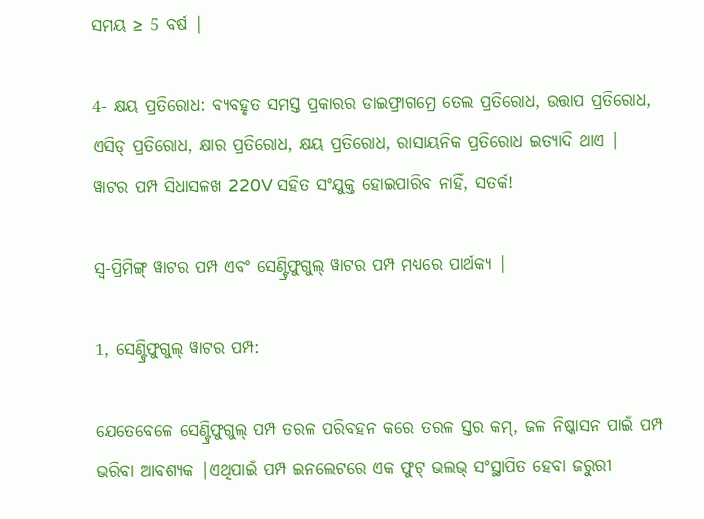ସମୟ ≥ 5 ବର୍ଷ |

4- କ୍ଷୟ ପ୍ରତିରୋଧ: ବ୍ୟବହୃତ ସମସ୍ତ ପ୍ରକାରର ଡାଇଫ୍ରାଗମ୍ରେ ତେଲ ପ୍ରତିରୋଧ, ଉତ୍ତାପ ପ୍ରତିରୋଧ, ଏସିଡ୍ ପ୍ରତିରୋଧ, କ୍ଷାର ପ୍ରତିରୋଧ, କ୍ଷୟ ପ୍ରତିରୋଧ, ରାସାୟନିକ ପ୍ରତିରୋଧ ଇତ୍ୟାଦି ଥାଏ |
ୱାଟର ପମ୍ପ ସିଧାସଳଖ 220V ସହିତ ସଂଯୁକ୍ତ ହୋଇପାରିବ ନାହିଁ, ସତର୍କ!

ସ୍ୱ-ପ୍ରିମିଙ୍ଗ୍ ୱାଟର ପମ୍ପ ଏବଂ ସେଣ୍ଟ୍ରିଫୁଗୁଲ୍ ୱାଟର ପମ୍ପ ମଧ୍ୟରେ ପାର୍ଥକ୍ୟ |

1, ସେଣ୍ଟ୍ରିଫୁଗୁଲ୍ ୱାଟର ପମ୍ପ:

ଯେତେବେଳେ ସେଣ୍ଟ୍ରିଫୁଗୁଲ୍ ପମ୍ପ ତରଳ ପରିବହନ କରେ ତରଳ ସ୍ତର କମ୍, ଜଳ ନିଷ୍କାସନ ପାଇଁ ପମ୍ପ ଭରିବା ଆବଶ୍ୟକ |ଏଥିପାଇଁ ପମ୍ପ ଇନଲେଟରେ ଏକ ଫୁଟ୍ ଭଲଭ୍ ସଂସ୍ଥାପିତ ହେବା ଜରୁରୀ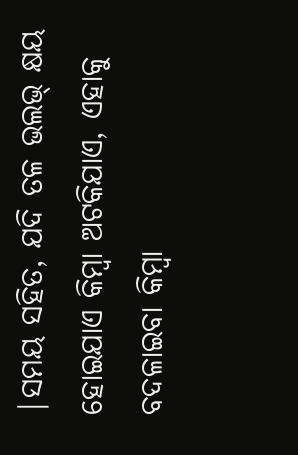|ସମୟ ସହିତ, ଯଦି ତଳ ଭଲଭ୍ କ୍ଷୟ ହୋଇଯାଏ କିମ୍ବା ଅଟକିଯାଏ, ଏହାକୁ ବଦଳାଇବା କିମ୍ବା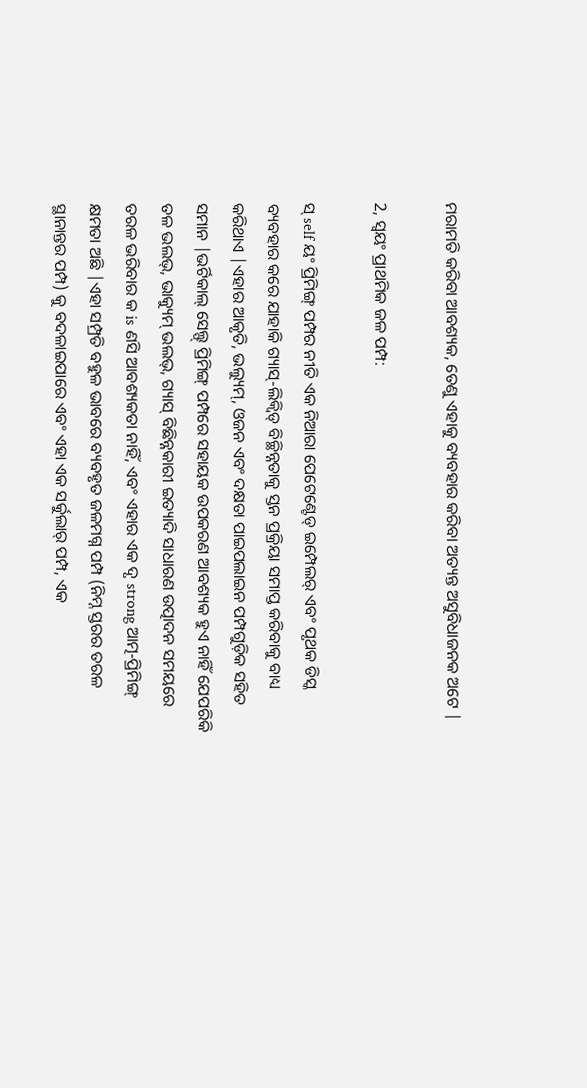ମରାମତି କରିବା ଆବଶ୍ୟକ, ତେଣୁ ଏହାକୁ ବ୍ୟବହାର କରିବା ଅତ୍ୟନ୍ତ ଅସୁବିଧାଜନକ ଅଟେ |

2, ସ୍ୱୟଂ ପ୍ରାଥମିକ ଜଳ ପମ୍ପ:

ସ୍ self ୟଂ ପ୍ରିମିଙ୍ଗ୍ ପମ୍ପର ନୀତି ଏକ ନିଆରା ପେଟେଣ୍ଟେଡ୍ ଇମ୍ପେଲର୍ ଏବଂ ପୃଥକ ଡିସ୍କ ବ୍ୟବହାର କରେ ଯାହାକି ଗ୍ୟାସ୍-ଲିକ୍ୱିଡ୍ ବିଚ୍ଛିନ୍ନତାକୁ ସ୍ତନ ପ୍ରକ୍ରିୟା ସମାପ୍ତ କରିବାକୁ ବାଧ୍ୟ କରିଥାଏ |ଏହାର ଆକୃତି, ଭଲ୍ୟୁମ୍, ଓଜନ ଏବଂ ଦକ୍ଷତା ପାଇପଲାଇନ ପମ୍ପଗୁଡ଼ିକ ସହିତ ସମାନ |ଭର୍ଟିକାଲ୍ ସେଲ୍ଫ୍ ପ୍ରିମିଙ୍ଗ୍ ପମ୍ପରେ ସହାୟକ ଉପକରଣ ଆବଶ୍ୟକ ହୁଏ ନାହିଁ ଯେପରିକି ତଳ ଭଲଭ୍, ଭାକ୍ୟୁମ୍ ଭଲଭ୍, ଗ୍ୟାସ୍ ବିଛିନ୍ନକାରୀ ଇତ୍ୟାଦି ସାଧାରଣ ଉତ୍ପାଦନ ସମୟରେ ତରଳ ଭରିବାର କ is ଣସି ଆବଶ୍ୟକତା ନାହିଁ, ଏବଂ ଏହାର ଏକ ଦୃ strong ଆତ୍ମ-ପ୍ରିମିଙ୍ଗ୍ କ୍ଷମତା ଅଛି |ଏହା ସମ୍ପ୍ରତି ବହୁଳ ଭାବରେ ବ୍ୟବହୃତ ଜଳମଗ୍ନ ପମ୍ପ (ନିମ୍ନ ସ୍ତରର ତରଳ ସ୍ଥାନାନ୍ତର ପମ୍ପ) କୁ ବଦଳାଇପାରେ ଏବଂ ଏହା ଏକ ସର୍କୁଲାର୍ ପମ୍ପ, ଏକ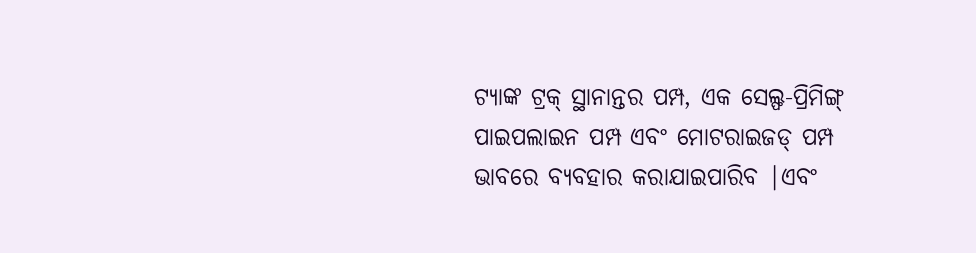ଟ୍ୟାଙ୍କ ଟ୍ରକ୍ ସ୍ଥାନାନ୍ତର ପମ୍ପ, ଏକ ସେଲ୍ଫ-ପ୍ରିମିଙ୍ଗ୍ ପାଇପଲାଇନ ପମ୍ପ ଏବଂ ମୋଟରାଇଜଡ୍ ପମ୍ପ ଭାବରେ ବ୍ୟବହାର କରାଯାଇପାରିବ |ଏବଂ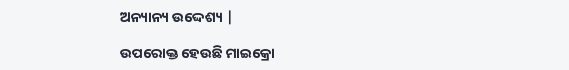ଅନ୍ୟାନ୍ୟ ଉଦ୍ଦେଶ୍ୟ |

ଉପରୋକ୍ତ ହେଉଛି ମାଇକ୍ରୋ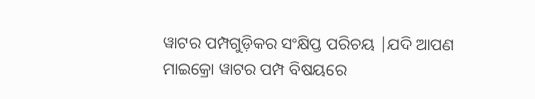ୱାଟର ପମ୍ପଗୁଡ଼ିକର ସଂକ୍ଷିପ୍ତ ପରିଚୟ |ଯଦି ଆପଣ ମାଇକ୍ରୋ ୱାଟର ପମ୍ପ ବିଷୟରେ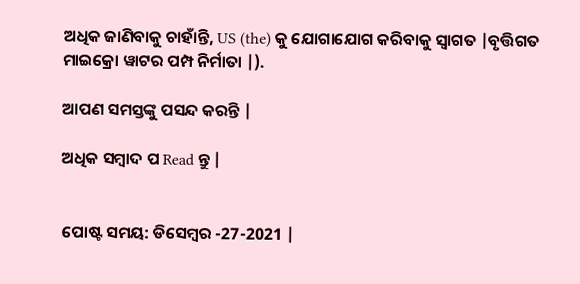ଅଧିକ ଜାଣିବାକୁ ଚାହାଁନ୍ତି, US (the) କୁ ଯୋଗାଯୋଗ କରିବାକୁ ସ୍ୱାଗତ |ବୃତ୍ତିଗତ ମାଇକ୍ରୋ ୱାଟର ପମ୍ପ ନିର୍ମାତା |).

ଆପଣ ସମସ୍ତଙ୍କୁ ପସନ୍ଦ କରନ୍ତି |

ଅଧିକ ସମ୍ବାଦ ପ Read ନ୍ତୁ |


ପୋଷ୍ଟ ସମୟ: ଡିସେମ୍ବର -27-2021 |